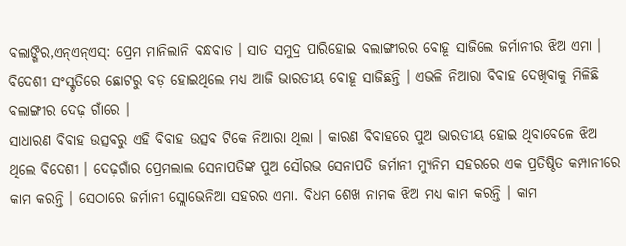ବଲାଙ୍ଗିର,ଏନ୍ଏନ୍ଏସ୍: ପ୍ରେମ ମାନିଲାନି ବନ୍ଧବାଡ । ସାତ ସମୁଦ୍ର ପାରିହୋଇ ବଲାଙ୍ଗୀରର ବୋହୂ ସାଜିଲେ ଜର୍ମାନୀର ଝିଅ ଏମା । ବିଦେଶୀ ସଂସ୍କୃତିରେ ଛୋଟରୁ ବଡ଼ ହୋଇଥିଲେ ମଧ୍ୟ ଆଜି ଭାରତୀୟ ବୋହୂ ସାଜିଛନ୍ତି । ଏଭଳି ନିଆରା ବିବାହ ଦେଖିବାକୁ ମିଳିଛି ବଲାଙ୍ଗୀର ଦେଢ଼ ଗାଁରେ ।
ସାଧାରଣ ବିବାହ ଉତ୍ସବରୁ ଏହି ବିବାହ ଉତ୍ସବ ଟିକେ ନିଆରା ଥିଲା । କାରଣ ବିବାହରେ ପୁଅ ଭାରତୀୟ ହୋଇ ଥିବାବେଳେ ଝିଅ ଥିଲେ ବିଦେଶୀ । ଦେଢ଼ଗାଁର ପ୍ରେମଲାଲ ସେନାପତିଙ୍କ ପୁଅ ସୌରଭ ସେନାପତି ଜର୍ମାନୀ ମ୍ୟୁନିମ ସହରରେ ଏକ ପ୍ରତିଷ୍ଠିତ କମ୍ପାନୀରେ କାମ କରନ୍ତି । ସେଠାରେ ଜର୍ମାନୀ ସ୍ଲୋଭେନିଆ ସହରର ଏମା. ବିଧମ ଶେଖ ନାମକ ଝିଅ ମଧ୍ୟ କାମ କରନ୍ତି । କାମ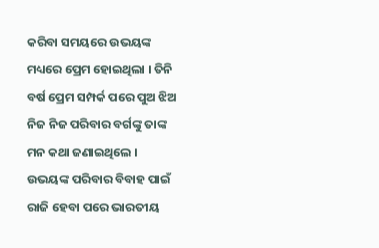କରିବା ସମୟରେ ଉଭୟଙ୍କ ମଧ୍ୟରେ ପ୍ରେମ ହୋଇଥିଲା । ତିନି ବର୍ଷ ପ୍ରେମ ସମ୍ପର୍କ ପରେ ପୁଅ ଝିଅ ନିଜ ନିଜ ପରିବାର ବର୍ଗଙ୍କୁ ତାଙ୍କ ମନ କଥା ଜଣାଇଥିଲେ ।
ଉଭୟଙ୍କ ପରିବାର ବିବାହ ପାଇଁ ରାଜି ହେବା ପରେ ଭାରତୀୟ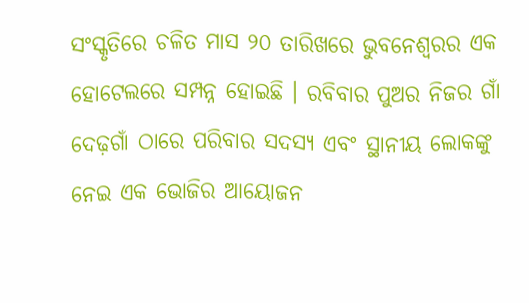ସଂସ୍କୃତିରେ ଚଳିତ ମାସ ୨୦ ତାରିଖରେ ଭୁବନେଶ୍ୱରର ଏକ ହୋଟେଲରେ ସମ୍ପନ୍ନ ହୋଇଛି । ରବିବାର ପୁଅର ନିଜର ଗାଁ ଦେଢ଼ଗାଁ ଠାରେ ପରିବାର ସଦସ୍ୟ ଏବଂ ସ୍ଥାନୀୟ ଲୋକଙ୍କୁ ନେଇ ଏକ ଭୋଜିର ଆୟୋଜନ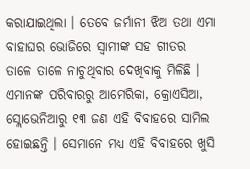କରାଯାଇଥିଲା । ତେବେ ଜର୍ମାନୀ ଝିଅ ତଥା ଏମା ବାହାଘର ଭୋଜିରେ ସ୍ୱାମୀଙ୍କ ସହ ଗୀତର ତାଳେ ତାଳେ ନାଚୁଥିବାର ଦେଖିବାକୁ ମିଳିଛି ।
ଏମାନଙ୍କ ପରିବାରରୁ ଆମେରିକା, କ୍ରୋଏସିଆ, ସ୍ଲୋଭେନିଆରୁ ୧୩ ଜଣ ଏହି ବିବାହରେ ସାମିଲ ହୋଇଛନ୍ତି । ସେମାନେ ମଧ୍ୟ ଏହି ବିବାହରେ ଖୁସି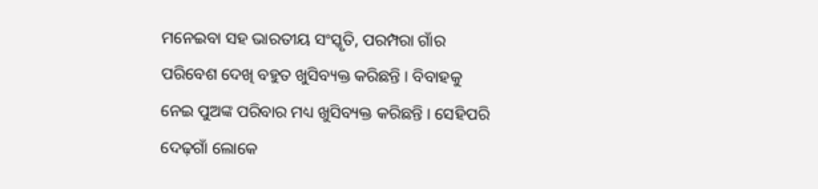ମନେଇବା ସହ ଭାରତୀୟ ସଂସ୍କୃତି, ପରମ୍ପରା ଗାଁର ପରିବେଶ ଦେଖି ବହୁତ ଖୁସିବ୍ୟକ୍ତ କରିଛନ୍ତି । ବିବାହକୁ ନେଇ ପୁଅଙ୍କ ପରିବାର ମଧ୍ୟ ଖୁସିବ୍ୟକ୍ତ କରିଛନ୍ତି । ସେହିପରି ଦେଢ଼ଗାଁ ଲୋକେ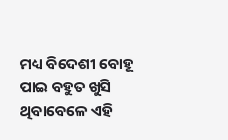ମଧ୍ୟ ବିଦେଶୀ ବୋହୂ ପାଇ ବହୁତ ଖୁସି ଥିବାବେଳେ ଏହି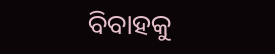ବିବାହକୁ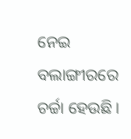ନେଇ ବଲାଙ୍ଗୀରରେ ଚର୍ଚ୍ଚା ହେଉଛି ।